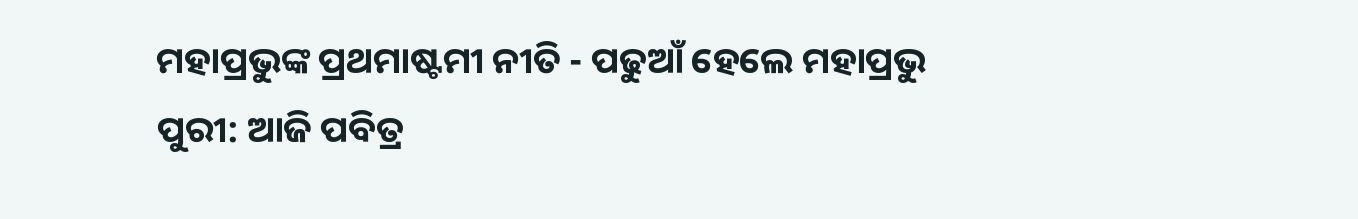ମହାପ୍ରଭୁଙ୍କ ପ୍ରଥମାଷ୍ଟମୀ ନୀତି - ପଢୁଆଁ ହେଲେ ମହାପ୍ରଭୁ
ପୁରୀ: ଆଜି ପବିତ୍ର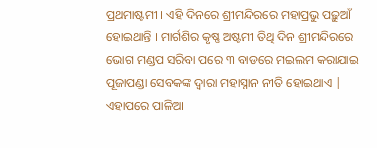ପ୍ରଥମାଷ୍ଟମୀ । ଏହି ଦିନରେ ଶ୍ରୀମନ୍ଦିରରେ ମହାପ୍ରଭୁ ପଢ଼ୁଆଁ ହୋଇଥାନ୍ତି । ମାର୍ଗଶିର କୃଷ୍ଣ ଅଷ୍ଟମୀ ତିଥି ଦିନ ଶ୍ରୀମନ୍ଦିରରେ ଭୋଗ ମଣ୍ଡପ ସରିବା ପରେ ୩ ବାଡରେ ମଇଲମ କରାଯାଇ ପୂଜାପଣ୍ଡା ସେବକଙ୍କ ଦ୍ବାରା ମହାସ୍ନାନ ନୀତି ହୋଇଥାଏ | ଏହାପରେ ପାଳିଆ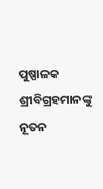ପୁଷ୍ପାଳକ ଶ୍ରୀବିଗ୍ରହମାନଙ୍କୁ ନୂତନ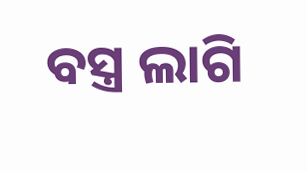ବସ୍ତ୍ର ଲାଗି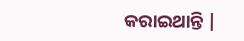କରାଇଥାନ୍ତି |